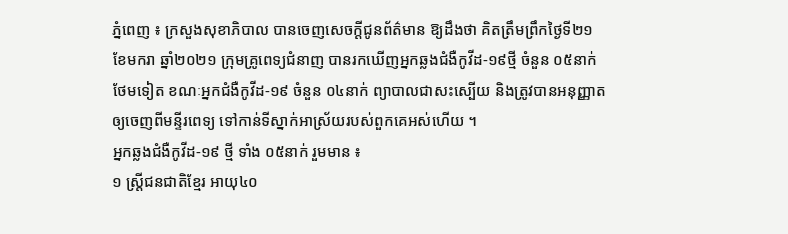ភ្នំពេញ ៖ ក្រសួងសុខាភិបាល បានចេញសេចក្តីជូនព័ត៌មាន ឱ្យដឹងថា គិតត្រឹមព្រឹកថ្ងៃទី២១ ខែមករា ឆ្នាំ២០២១ ក្រុមគ្រូពេទ្យជំនាញ បានរកឃើញអ្នកឆ្លងជំងឺកូវីដ-១៩ថ្មី ចំនួន ០៥នាក់ថែមទៀត ខណៈអ្នកជំងឺកូវីដ-១៩ ចំនួន ០៤នាក់ ព្យាបាលជាសះស្បើយ និងត្រូវបានអនុញ្ញាតឲ្យចេញពីមន្ទីរពេទ្យ ទៅកាន់ទីស្នាក់អាស្រ័យរបស់ពួកគេអស់ហើយ ។
អ្នកឆ្លងជំងឺកូវីដ-១៩ ថ្មី ទាំង ០៥នាក់ រួមមាន ៖
១ ស្ត្រីជនជាតិខ្មែរ អាយុ៤០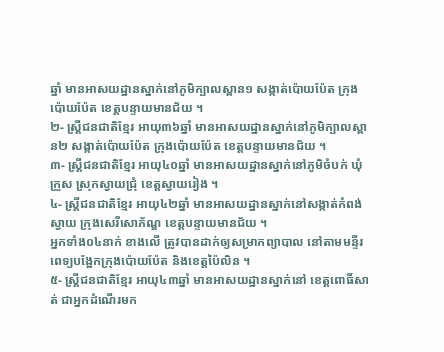ឆ្នាំ មានអាសយដ្ឋានស្នាក់នៅភូមិក្បាលស្ពាន១ សង្កាត់ប៉ោយប៉ែត ក្រុងប៉ោយប៉ែត ខេត្តបន្ទាយមានជ័យ ។
២- ស្ត្រីជនជាតិខ្មែរ អាយុ៣៦ឆ្នាំ មានអាសយដ្ឋានស្នាក់នៅភូមិក្បាលស្ពាន២ សង្កាត់ប៉ោយប៉ែត ក្រុងប៉ោយប៉ែត ខេត្តបន្ទាយមានជ័យ ។
៣- ស្ត្រីជនជាតិខ្មែរ អាយុ៤០ឆ្នាំ មានអាសយដ្ឋានស្នាក់នៅភូមិចំបក់ ឃុំក្រួស ស្រុកស្វាយជ្រុំ ខេត្តស្វាយរៀង ។
៤- ស្ត្រីជនជាតិខ្មែរ អាយុ៤២ឆ្នាំ មានអាសយដ្ឋានស្នាក់នៅសង្កាត់កំពង់ស្វាយ ក្រុងសេរីសោភ័ណ្ឌ ខេត្តបន្ទាយមានជ័យ ។
អ្នកទាំង០៤នាក់ ខាងលើ ត្រូវបានដាក់ឲ្យសម្រាកព្យាបាល នៅតាមមន្ទីរពេទ្យបង្អែកក្រុងប៉ោយប៉ែត និងខេត្តប៉ៃលិន ។
៥- ស្ត្រីជនជាតិខ្មែរ អាយុ៤៣ឆ្នាំ មានអាសយដ្ឋានស្នាក់នៅ ខេត្តពោធិ៍សាត់ ជាអ្នកដំណើរមក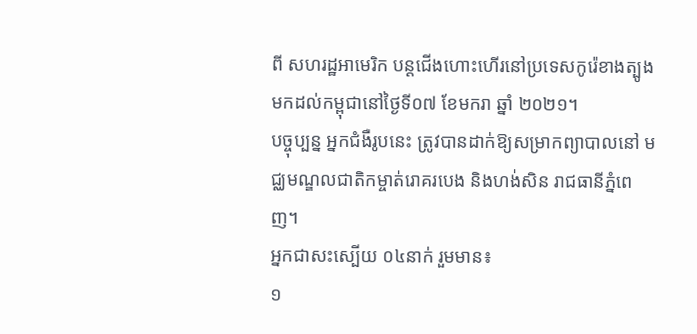ពី សហរដ្ឋអាមេរិក បន្តជើងហោះហើរនៅប្រទេសកូរ៉េខាងត្បូង មកដល់កម្ពុជានៅថ្ងៃទី០៧ ខែមករា ឆ្នាំ ២០២១។
បច្ចុប្បន្ន អ្នកជំងឺរូបនេះ ត្រូវបានដាក់ឱ្យសម្រាកព្យាបាលនៅ មជ្ឈមណ្ឌលជាតិកម្ចាត់រោគរបេង និងហង់សិន រាជធានីភ្នំពេញ។
អ្នកជាសះស្បើយ ០៤នាក់ រួមមាន៖
១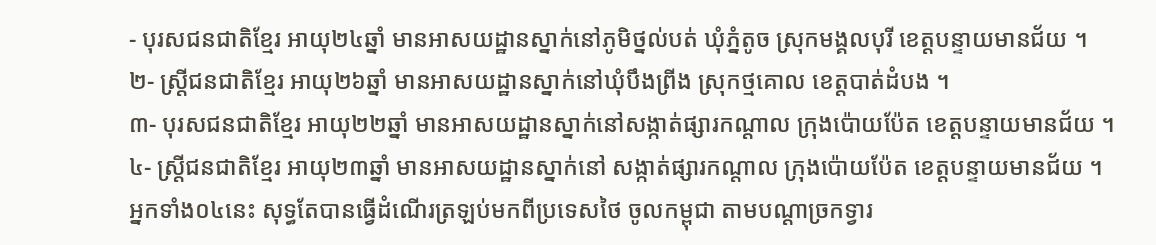- បុរសជនជាតិខ្មែរ អាយុ២៤ឆ្នាំ មានអាសយដ្ឋានស្នាក់នៅភូមិថ្នល់បត់ ឃុំភ្នំតូច ស្រុកមង្គលបុរី ខេត្តបន្ទាយមានជ័យ ។
២- ស្ត្រីជនជាតិខ្មែរ អាយុ២៦ឆ្នាំ មានអាសយដ្ឋានស្នាក់នៅឃុំបឹងព្រីង ស្រុកថ្មគោល ខេត្តបាត់ដំបង ។
៣- បុរសជនជាតិខ្មែរ អាយុ២២ឆ្នាំ មានអាសយដ្ឋានស្នាក់នៅសង្កាត់ផ្សារកណ្តាល ក្រុងប៉ោយប៉ែត ខេត្តបន្ទាយមានជ័យ ។
៤- ស្ត្រីជនជាតិខ្មែរ អាយុ២៣ឆ្នាំ មានអាសយដ្ឋានស្នាក់នៅ សង្កាត់ផ្សារកណ្តាល ក្រុងប៉ោយប៉ែត ខេត្តបន្ទាយមានជ័យ ។
អ្នកទាំង០៤នេះ សុទ្ធតែបានធ្វើដំណើរត្រឡប់មកពីប្រទេសថៃ ចូលកម្ពុជា តាមបណ្ដាច្រកទ្វារ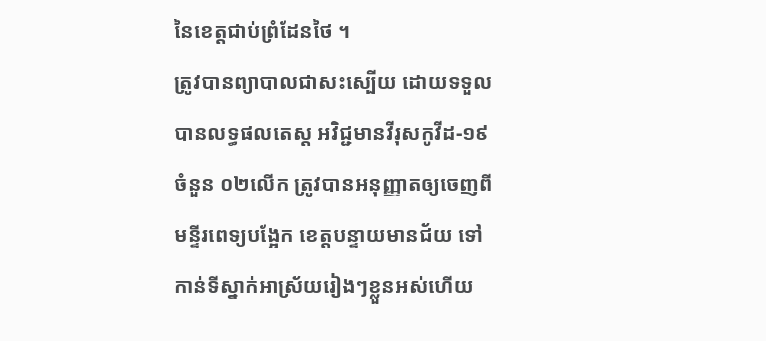នៃខេត្តជាប់ព្រំដែនថៃ ។
ត្រូវបានព្យាបាលជាសះស្បើយ ដោយទទួលបានលទ្ធផលតេស្ត អវិជ្ជមានវីរុសកូវីដ-១៩ ចំនួន ០២លើក ត្រូវបានអនុញ្ញាតឲ្យចេញពីមន្ទីរពេទ្យបង្អែក ខេត្តបន្ទាយមានជ័យ ទៅកាន់ទីស្នាក់អាស្រ័យរៀងៗខ្លួនអស់ហើយ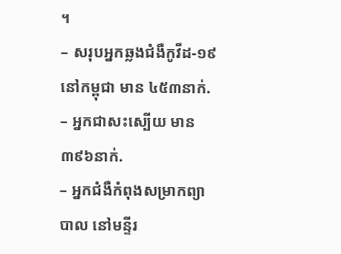។
– សរុបអ្នកឆ្លងជំងឺកូវីដ-១៩ នៅកម្ពុជា មាន ៤៥៣នាក់.
– អ្នកជាសះស្បើយ មាន ៣៩៦នាក់.
– អ្នកជំងឺកំពុងសម្រាកព្យាបាល នៅមន្ទីរ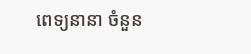ពេទ្យនានា ចំនួន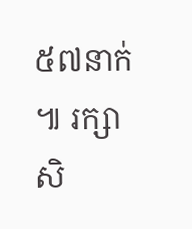៥៧នាក់ ៕ រក្សាសិ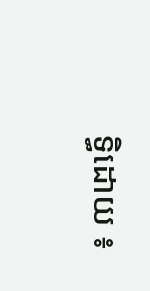ទ្ធិដោយ ៖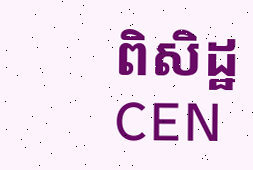ពិសិដ្ឋ CEN